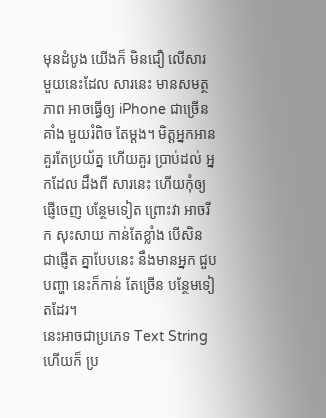មុនដំបូង យើងក៏ មិនជឿ លើសារ មួយនេះដែល សារនេះ មានសមត្ថភាព អាចធ្វើឲ្យ iPhone ជាច្រើនគាំង មួយរំពិច តែម្តង។ មិត្តអ្នកអាន គួរតែប្រយ័ត្ន ហើយគួរ ប្រាប់ដល់ អ្នកដែល ដឹងពី សារនេះ ហើយកុំឲ្យ ផ្ញើចេញ បន្ថែមទៀត ព្រោះវា អាចរីក សុះសាយ កាន់តែខ្លាំង បើសិន ជាផ្ញើត គ្នាបែបនេះ នឹងមានអ្នក ជួបបញ្ហា នេះក៏កាន់ តែច្រើន បន្ថែមទៀតដែរ។
នេះអាចជាប្រភេទ Text String ហើយក៏ ប្រ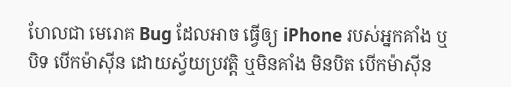ហែលជា មេរោគ Bug ដែលអាច ធ្វើឲ្យ iPhone របស់អ្នកគាំង ឬបិទ បើកម៉ាស៊ីន ដោយស្វ័យប្រវត្តិ ឬមិនគាំង មិនបិត បើកម៉ាស៊ីន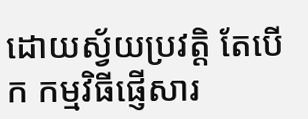ដោយស្វ័យប្រវត្តិ តែបើក កម្មវិធីផ្ញើសារ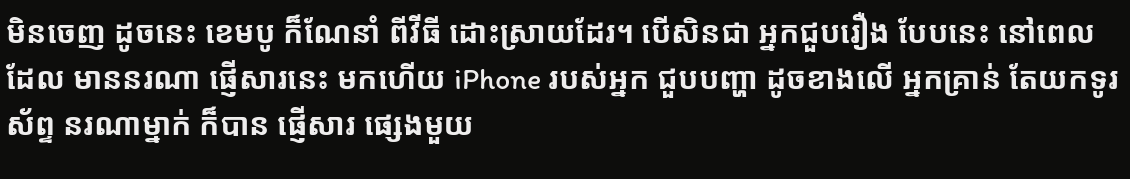មិនចេញ ដូចនេះ ខេមបូ ក៏ណែនាំ ពីវីធី ដោះស្រាយដែរ។ បើសិនជា អ្នកជួបរឿង បែបនេះ នៅពេលដែល មាននរណា ផ្ញើសារនេះ មកហើយ iPhone របស់អ្នក ជួបបញ្ហា ដូចខាងលើ អ្នកគ្រាន់ តែយកទូរស័ព្ទ នរណាម្នាក់ ក៏បាន ផ្ញើសារ ផ្សេងមួយ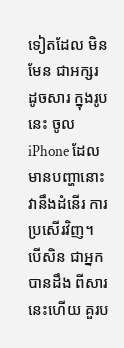ទៀតដែល មិនមែន ជាអក្សរ ដូចសារ ក្នុងរូបនេះ ចូល iPhone ដែលមានបញ្ហានោះ វានឹងដំនើរ ការប្រសើរវិញ។
បើសិន ជាអ្នក បានដឹង ពីសារ នេះហើយ គួរប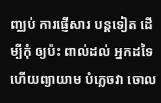ញ្ឈប់ ការផ្ញើសារ បន្តទៀត ដើម្បីកុំ ឲ្យប៉ះ ពាល់ដល់ អ្នកដទៃ ហើយព្យាយាម បំភ្លេចវា ចោល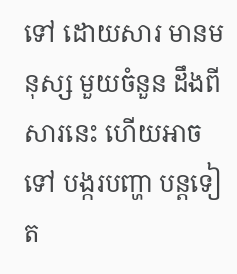ទៅ ដោយសារ មានមនុស្ស មួយចំនួន ដឹងពី សារនេះ ហើយអាចទៅ បង្ករបញ្ហា បន្តទៀត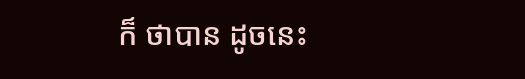ក៏ ថាបាន ដូចនេះ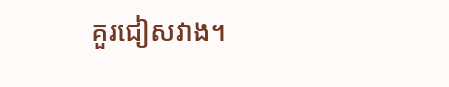គួរជៀសវាង។